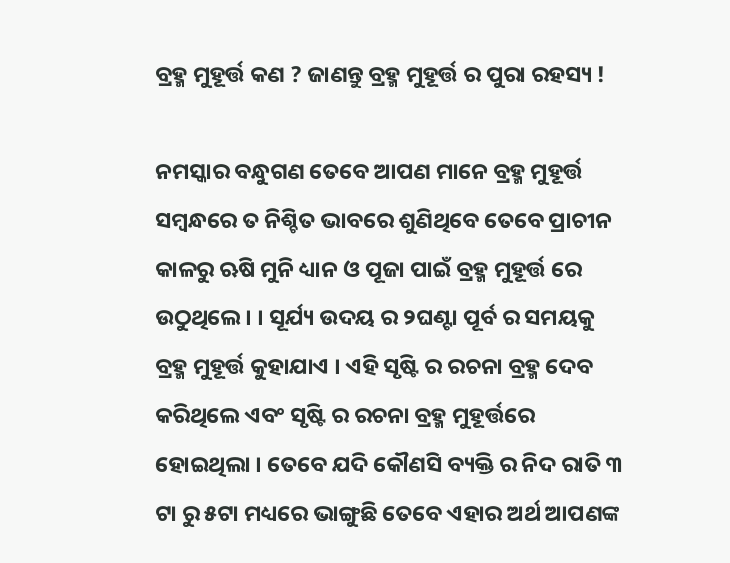ବ୍ରହ୍ମ ମୁହୂର୍ତ୍ତ କଣ ? ଜାଣନ୍ତୁ ବ୍ରହ୍ମ ମୁହୂର୍ତ୍ତ ର ପୁରା ରହସ୍ୟ !

ନମସ୍କାର ବନ୍ଧୁଗଣ ତେବେ ଆପଣ ମାନେ ବ୍ରହ୍ମ ମୁହୂର୍ତ୍ତ ସମ୍ବନ୍ଧରେ ତ ନିଶ୍ଚିତ ଭାବରେ ଶୁଣିଥିବେ ତେବେ ପ୍ରାଚୀନ କାଳରୁ ଋଷି ମୁନି ଧ୍ୟାନ ଓ ପୂଜା ପାଇଁ ବ୍ରହ୍ମ ମୁହୂର୍ତ୍ତ ରେ ଉଠୁଥିଲେ । । ସୂର୍ଯ୍ୟ ଉଦୟ ର ୨ଘଣ୍ଟା ପୂର୍ବ ର ସମୟକୁ ବ୍ରହ୍ମ ମୁହୂର୍ତ୍ତ କୁହାଯାଏ । ଏହି ସୃଷ୍ଟି ର ରଚନା ବ୍ରହ୍ମ ଦେବ କରିଥିଲେ ଏବଂ ସୃଷ୍ଟି ର ରଚନା ବ୍ରହ୍ମ ମୁହୂର୍ତ୍ତରେ ହୋଇଥିଲା । ତେବେ ଯଦି କୌଣସି ବ୍ୟକ୍ତି ର ନିଦ ରାତି ୩ ଟା ରୁ ୫ଟା ମଧ୍ୟରେ ଭାଙ୍ଗୁଛି ତେବେ ଏହାର ଅର୍ଥ ଆପଣଙ୍କ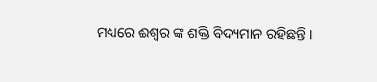ମଧ୍ୟରେ ଈଶ୍ୱର ଙ୍କ ଶକ୍ତି ବିଦ୍ୟମାନ ରହିଛନ୍ତି ।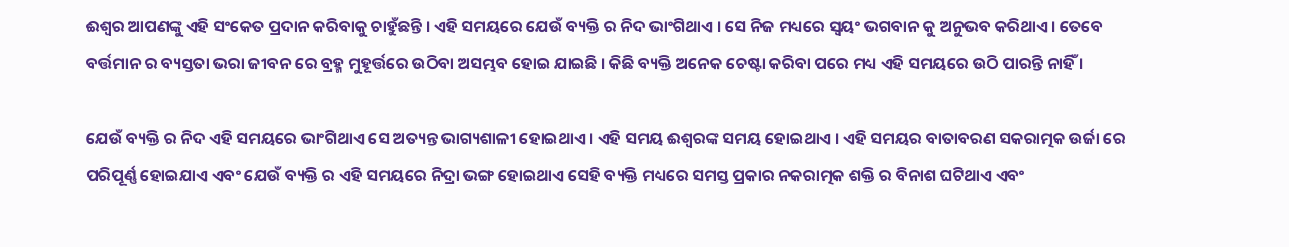ଈଶ୍ୱର ଆପଣଙ୍କୁ ଏହି ସଂକେତ ପ୍ରଦାନ କରିବାକୁ ଚାହୁଁଛନ୍ତି । ଏହି ସମୟରେ ଯେଉଁ ବ୍ୟକ୍ତି ର ନିଦ ଭାଂଗିଥାଏ । ସେ ନିଜ ମଧ୍ୟରେ ସ୍ୱୟଂ ଭଗବାନ କୁ ଅନୁଭବ କରିଥାଏ । ତେବେ ବର୍ତ୍ତମାନ ର ବ୍ୟସ୍ତତା ଭରା ଜୀବନ ରେ ବ୍ରହ୍ମ ମୁହୂର୍ତ୍ତରେ ଉଠିବା ଅସମ୍ଭବ ହୋଇ ଯାଇଛି । କିଛି ବ୍ୟକ୍ତି ଅନେକ ଚେଷ୍ଟା କରିବା ପରେ ମଧ୍ୟ ଏହି ସମୟରେ ଉଠି ପାରନ୍ତି ନାହିଁ ।

ଯେଉଁ ବ୍ୟକ୍ତି ର ନିଦ ଏହି ସମୟରେ ଭାଂଗିଥାଏ ସେ ଅତ୍ୟନ୍ତ ଭାଗ୍ୟଶାଳୀ ହୋଇଥାଏ । ଏହି ସମୟ ଈଶ୍ୱରଙ୍କ ସମୟ ହୋଇଥାଏ । ଏହି ସମୟର ବାତାବରଣ ସକରାତ୍ମକ ଉର୍ଜା ରେ ପରିପୂର୍ଣ୍ଣ ହୋଇଯାଏ ଏବଂ ଯେଉଁ ବ୍ୟକ୍ତି ର ଏହି ସମୟରେ ନିଦ୍ରା ଭଙ୍ଗ ହୋଇଥାଏ ସେହି ବ୍ୟକ୍ତି ମଧ୍ୟରେ ସମସ୍ତ ପ୍ରକାର ନକରାତ୍ମକ ଶକ୍ତି ର ବିନାଶ ଘଟିଥାଏ ଏବଂ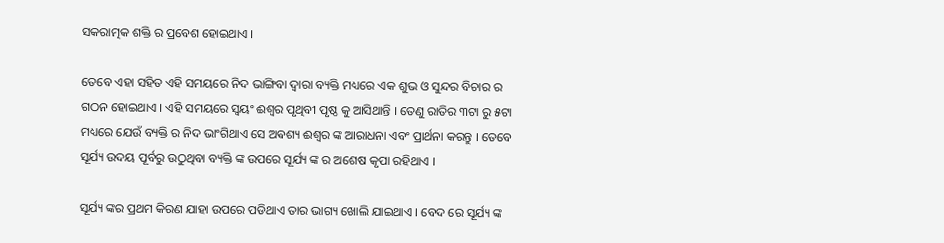ସକରାତ୍ମକ ଶକ୍ତି ର ପ୍ରବେଶ ହୋଇଥାଏ ।

ତେବେ ଏହା ସହିତ ଏହି ସମୟରେ ନିଦ ଭାଙ୍ଗିବା ଦ୍ଵାରା ବ୍ୟକ୍ତି ମଧ୍ୟରେ ଏକ ଶୁଭ ଓ ସୁନ୍ଦର ବିଚାର ର ଗଠନ ହୋଇଥାଏ । ଏହି ସମୟରେ ସ୍ୱୟଂ ଈଶ୍ୱର ପୃଥିବୀ ପୃଷ୍ଠ କୁ ଆସିଥାନ୍ତି । ତେଣୁ ରାତିର ୩ଟା ରୁ ୫ଟା ମଧ୍ୟରେ ଯେଉଁ ବ୍ୟକ୍ତି ର ନିଦ ଭାଂଗିଥାଏ ସେ ଅଵଶ୍ୟ ଈଶ୍ୱର ଙ୍କ ଆରାଧନା ଏବଂ ପ୍ରାର୍ଥନା କରନ୍ତୁ । ତେବେ ସୂର୍ଯ୍ୟ ଉଦୟ ପୂର୍ବରୁ ଉଠୁଥିବା ବ୍ୟକ୍ତି ଙ୍କ ଉପରେ ସୂର୍ଯ୍ୟ ଙ୍କ ର ଅଶେଷ କୃପା ରହିଥାଏ ।

ସୂର୍ଯ୍ୟ ଙ୍କର ପ୍ରଥମ କିରଣ ଯାହା ଉପରେ ପଡିଥାଏ ତାର ଭାଗ୍ୟ ଖୋଲି ଯାଇଥାଏ । ବେଦ ରେ ସୂର୍ଯ୍ୟ ଙ୍କ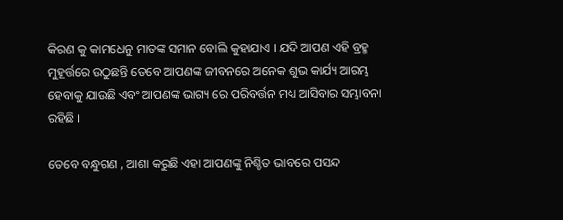କିରଣ କୁ କାମଧେନୁ ମାତଙ୍କ ସମାନ ବୋଲି କୁହାଯାଏ । ଯଦି ଆପଣ ଏହି ବ୍ରହ୍ମ ମୁହୂର୍ତ୍ତରେ ଉଠୁଛନ୍ତି ତେବେ ଆପଣଙ୍କ ଜୀବନରେ ଅନେକ ଶୁଭ କାର୍ଯ୍ୟ ଆରମ୍ଭ ହେବାକୁ ଯାଉଛି ଏବଂ ଆପଣଙ୍କ ଭାଗ୍ୟ ରେ ପରିବର୍ତ୍ତନ ମଧ୍ୟ ଆସିବାର ସମ୍ଭାବନା ରହିଛି ।

ତେବେ ବନ୍ଧୁଗଣ , ଆଶା କରୁଛି ଏହା ଆପଣଙ୍କୁ ନିଶ୍ଚିତ ଭାବରେ ପସନ୍ଦ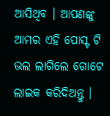ଆସିଥିବ । ଆପଣଙ୍କୁ ଆମର ଏହି ପୋସ୍ଟ ଟି ଭଲ ଲାଗିଲେ ଗୋଟେ ଲାଇକ କରିଦିଅନ୍ତୁ ।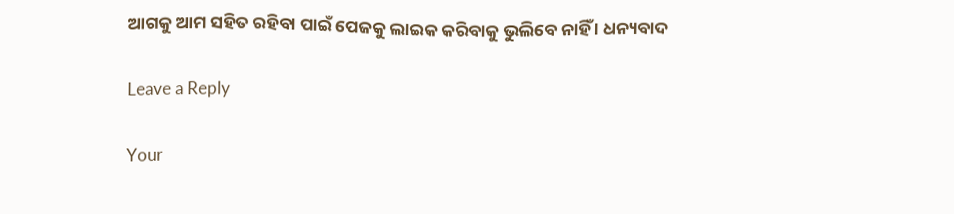ଆଗକୁ ଆମ ସହିତ ରହିବା ପାଇଁ ପେଜକୁ ଲାଇକ କରିବାକୁ ଭୁଲିବେ ନାହିଁ । ଧନ୍ୟବାଦ

Leave a Reply

Your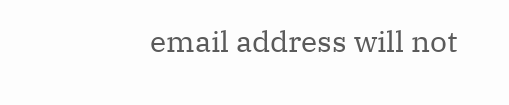email address will not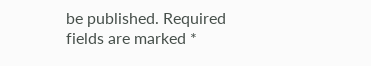be published. Required fields are marked *